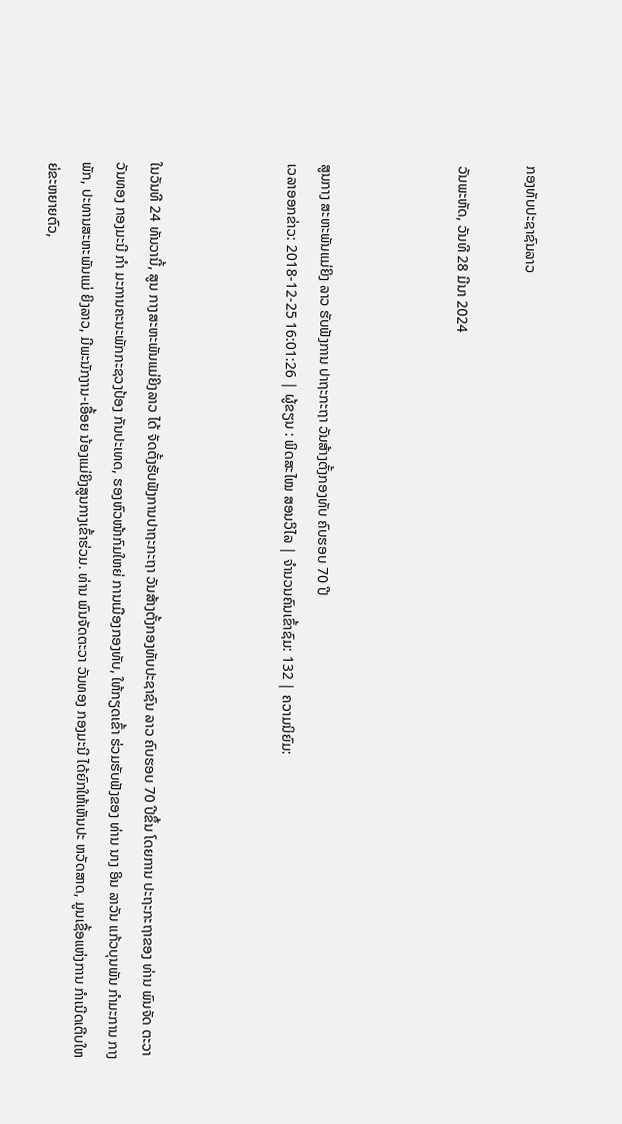ກອງທັບປະຊາຊົນລາວ

ວັນພະຫັດ, ວັນທີ 28 ມີນາ 2024



ສູນກາງ ສະຫະພັນແມ່ຍິງ ລາວ ຮັບຟັງການ ປາຖະກະຖາ ວັນສ້າງຕັ້ງກອງທັບ ຄົບຮອບ 70 ປີ
ເວລາອອກຂ່າວ: 2018-12-25 16:01:26 | ຜູ້ຂຽນ : ພິດສະໄໝ ສອນວິໄລ | ຈຳນວນຄົນເຂົ້າຊົມ: 132 | ຄວາມນິຍົມ:



ໃນວັນທີ 24 ທັນວານີ້, ສູນ ກາງສະຫະພັນແມ່ຍິງລາວ ໄດ້ ຈັດຕັ້ງຮັບຟັງການປາຖະກະຖາ ວັນສ້າງຕັ້ງກອງທັບປະຊາຊົນ ລາວ ຄົບຮອບ 70 ປີຂຶ້ນ ໂດຍການ ປະຖະກະຖາຂອງ ທ່ານ ພົນຈັດ ຕະວາ ວັນທອງ ກອງມະນີ ກໍາ ມະການຄະນະພັກກະຊວງປ້ອງ ກັນປະເທດ, ຮອງຫົວໜ້າກົມໃຫຍ່ ການເມືອງກອງທັບ, ໃຫ້ກຽດເຂົ້າ ຮ່ວມຮັບຟັງຂອງ ທ່ານ ນາງ ອິນ ລາວັນ ແກ້ວບຸນພັນ ກໍາມະການ ກາງພັກ, ປະທານສະຫະພັນແມ່ ຍິງລາວ, ມີພະນັກງານ-ເອື້ອຍ ນ້ອງແມ່ຍິງສູນກາງເຂົ້າຮ່ວມ. ທ່ານ ພົນຈັດຕະວາ ວັນທອງ ກອງມະນີ ໄດ້ຍົກໃຫ້ເຫັນປະ ຫວັດສາດ, ມູນເຊື້ອແຫ່ງການ ກຳເນີດເຕີບໃຫຍ່ຂະຫຍາຍຕົວ,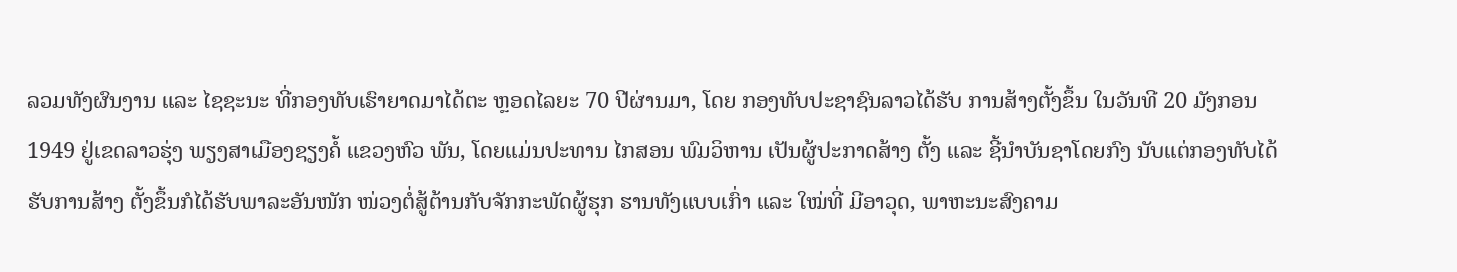ລວມທັງຜົນງານ ແລະ ໄຊຊະນະ ທີ່ກອງທັບເຮົາຍາດມາໄດ້ຕະ ຫຼອດໄລຍະ 70 ປີຜ່ານມາ, ໂດຍ ກອງທັບປະຊາຊົນລາວໄດ້ຮັບ ການສ້າງຕັ້ງຂຶ້ນ ໃນວັນທີ 20 ມັງກອນ 1949 ຢູ່ເຂດລາວຮຸ່ງ ພຽງສາເມືອງຊຽງຄໍ້ ແຂວງຫົວ ພັນ, ໂດຍແມ່ນປະທານ ໄກສອນ ພົມວິຫານ ເປັນຜູ້ປະກາດສ້າງ ຕັ້ງ ແລະ ຊີ້ນໍາບັນຊາໂດຍກົງ ນັບແຕ່ກອງທັບໄດ້ຮັບການສ້າງ ຕັ້ງຂຶ້ນກໍໄດ້ຮັບພາລະອັນໜັກ ໜ່ວງຕໍ່ສູ້ຕ້ານກັບຈັກກະພັດຜູ້ຮຸກ ຮານທັງແບບເກົ່າ ແລະ ໃໝ່ທີ່ ມີອາວຸດ, ພາຫະນະສົງຄາມ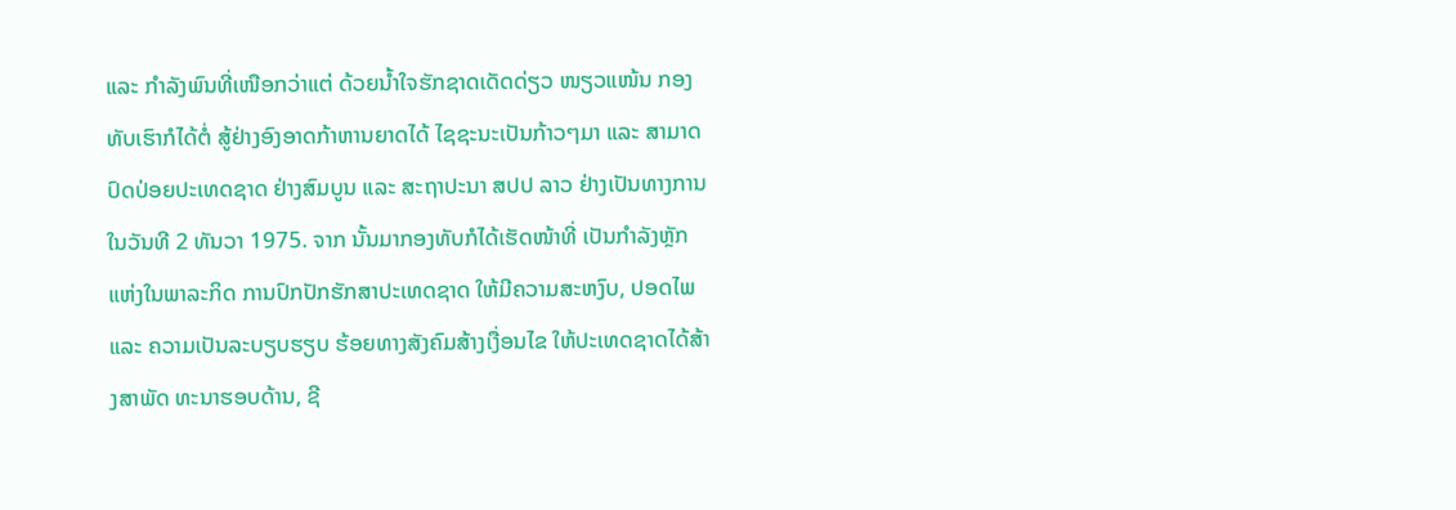ແລະ ກຳລັງພົນທີ່ເໜືອກວ່າແຕ່ ດ້ວຍນໍ້າໃຈຮັກຊາດເດັດດ່ຽວ ໜຽວແໜ້ນ ກອງທັບເຮົາກໍໄດ້ຕໍ່ ສູ້ຢ່າງອົງອາດກ້າຫານຍາດໄດ້ ໄຊຊະນະເປັນກ້າວໆມາ ແລະ ສາມາດປົດປ່ອຍປະເທດຊາດ ຢ່າງສົມບູນ ແລະ ສະຖາປະນາ ສປປ ລາວ ຢ່າງເປັນທາງການ ໃນວັນທີ 2 ທັນວາ 1975. ຈາກ ນັ້ນມາກອງທັບກໍໄດ້ເຮັດໜ້າທີ່ ເປັນກຳລັງຫຼັກແຫ່ງໃນພາລະກິດ ການປົກປັກຮັກສາປະເທດຊາດ ໃຫ້ມີຄວາມສະຫງົບ, ປອດໄພ ແລະ ຄວາມເປັນລະບຽບຮຽບ ຮ້ອຍທາງສັງຄົມສ້າງເງື່ອນໄຂ ໃຫ້ປະເທດຊາດໄດ້ສ້າງສາພັດ ທະນາຮອບດ້ານ, ຊີ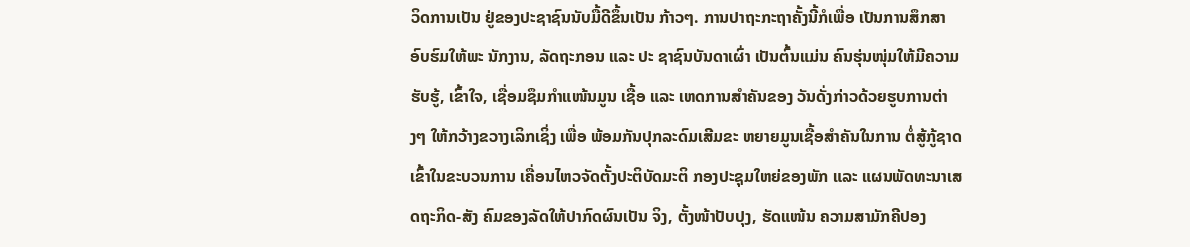ວິດການເປັນ ຢູ່ຂອງປະຊາຊົນນັບມື້ດີຂຶ້ນເປັນ ກ້າວໆ. ການປາຖະກະຖາຄັ້ງນີ້ກໍເພື່ອ ເປັນການສຶກສາອົບຮົມໃຫ້ພະ ນັກງານ, ລັດຖະກອນ ແລະ ປະ ຊາຊົນບັນດາເຜົ່າ ເປັນຕົ້ນແມ່ນ ຄົນຮຸ່ນໜຸ່ມໃຫ້ມີຄວາມຮັບຮູ້, ເຂົ້າໃຈ, ເຊື່ອມຊຶມກຳແໜ້ນມູນ ເຊື້ອ ແລະ ເຫດການສຳຄັນຂອງ ວັນດັ່ງກ່າວດ້ວຍຮູບການຕ່າງໆ ໃຫ້ກວ້າງຂວາງເລິກເຊິ່ງ ເພື່ອ ພ້ອມກັນປຸກລະດົມເສີມຂະ ຫຍາຍມູນເຊື້ອສຳຄັນໃນການ ຕໍ່ສູ້ກູ້ຊາດເຂົ້າໃນຂະບວນການ ເຄື່ອນໄຫວຈັດຕັ້ງປະຕິບັດມະຕິ ກອງປະຊຸມໃຫຍ່ຂອງພັກ ແລະ ແຜນພັດທະນາເສດຖະກິດ-ສັງ ຄົມຂອງລັດໃຫ້ປາກົດຜົນເປັນ ຈິງ, ຕັ້ງໜ້າປັບປຸງ, ຮັດແໜ້ນ ຄວາມສາມັກຄີປອງ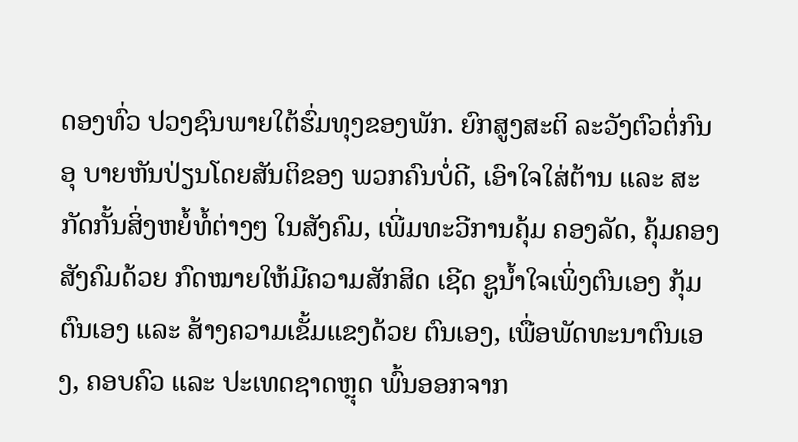ດອງທົ່ວ ປວງຊົນພາຍໃຕ້ຮົ່ມທຸງຂອງພັກ. ຍົກສູງສະຕິ ລະວັງຕົວຕໍ່ກົນອຸ ບາຍຫັນປ່ຽນໂດຍສັນຕິຂອງ ພວກຄົນບໍ່ດີ, ເອົາໃຈໃສ່ຕ້ານ ແລະ ສະກັດກັ້ນສິ່ງຫຍໍ້ທໍ້ຕ່າງໆ ໃນສັງຄົມ, ເພີ່ມທະວີການຄຸ້ມ ຄອງລັດ, ຄຸ້ມຄອງສັງຄົມດ້ວຍ ກົດໝາຍໃຫ້ມີຄວາມສັກສິດ ເຊີດ ຊູນໍ້າໃຈເພິ່ງຕົນເອງ ກຸ້ມຕົນເອງ ແລະ ສ້າງຄວາມເຂັ້ມແຂງດ້ວຍ ຕົນເອງ, ເພື່ອພັດທະນາຕົນເອງ, ຄອບຄົວ ແລະ ປະເທດຊາດຫຼຸດ ພົ້ນອອກຈາກ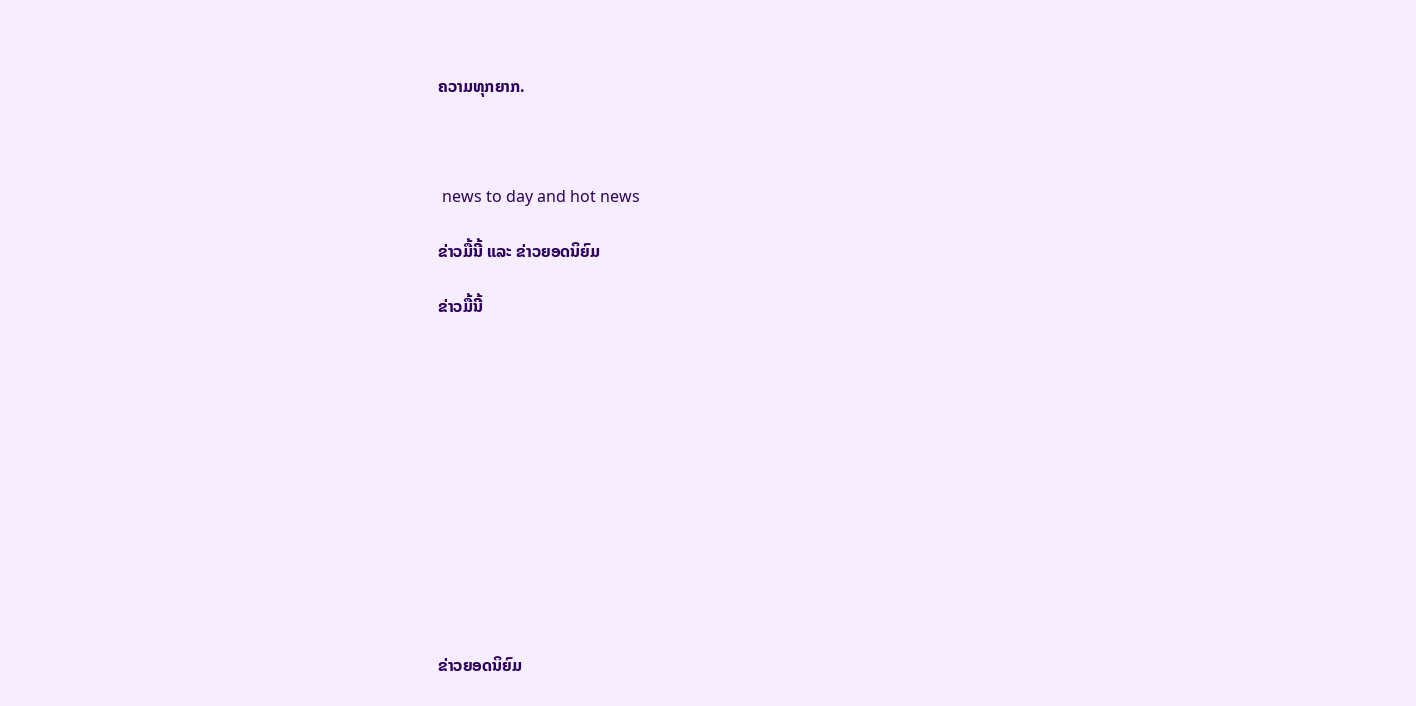ຄວາມທຸກຍາກ.



 news to day and hot news

ຂ່າວມື້ນີ້ ແລະ ຂ່າວຍອດນິຍົມ

ຂ່າວມື້ນີ້












ຂ່າວຍອດນິຍົມ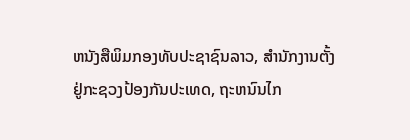ຫນັງສືພິມກອງທັບປະຊາຊົນລາວ, ສຳນັກງານຕັ້ງຢູ່ກະຊວງປ້ອງກັນປະເທດ, ຖະຫນົນໄກ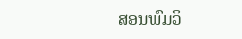ສອນພົມວິ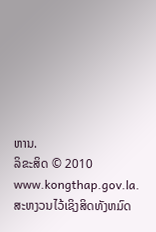ຫານ.
ລິຂະສິດ © 2010 www.kongthap.gov.la. ສະຫງວນໄວ້ເຊິງສິດທັງຫມົດ